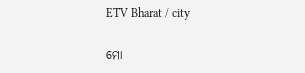ETV Bharat / city

ମୋ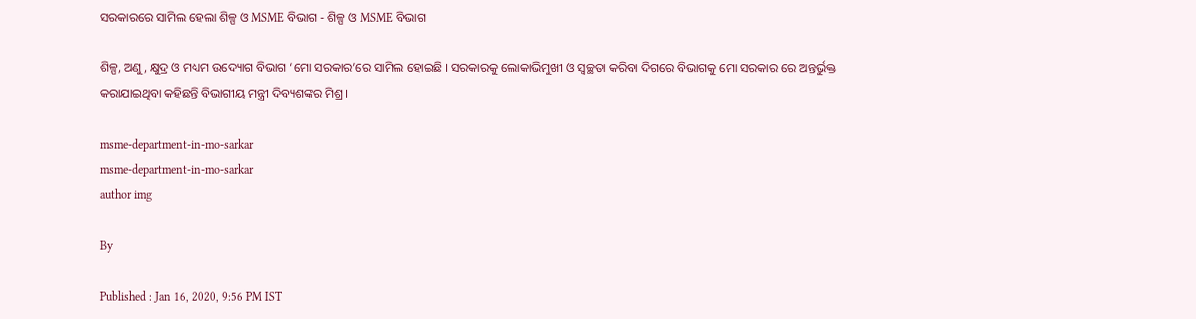ସରକାରରେ ସାମିଲ ହେଲା ଶିଳ୍ପ ଓ MSME ବିଭାଗ - ଶିଳ୍ପ ଓ MSME ବିଭାଗ

ଶିଳ୍ପ, ଅଣୁ, କ୍ଷୁଦ୍ର ଓ ମଧ୍ୟମ ଉଦ୍ୟୋଗ ବିଭାଗ ‘ମୋ ସରକାର’ରେ ସାମିଲ ହୋଇଛି । ସରକାରକୁ ଲୋକାଭିମୁଖୀ ଓ ସ୍ବଚ୍ଛତା କରିବା ଦିଗରେ ବିଭାଗକୁ ମୋ ସରକାର ରେ ଅନ୍ତର୍ଭୁକ୍ତ କରାଯାଇଥିବା କହିଛନ୍ତି ବିଭାଗୀୟ ମନ୍ତ୍ରୀ ଦିବ୍ୟଶଙ୍କର ମିଶ୍ର ।

msme-department-in-mo-sarkar
msme-department-in-mo-sarkar
author img

By

Published : Jan 16, 2020, 9:56 PM IST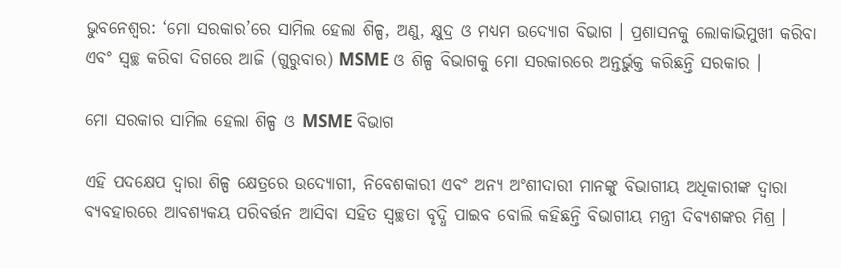ଭୁବନେଶ୍ବର: ‘ମୋ ସରକାର’ରେ ସାମିଲ ହେଲା ଶିଳ୍ପ, ଅଣୁ, କ୍ଷୁଦ୍ର ଓ ମଧ୍ୟମ ଉଦ୍ୟୋଗ ବିଭାଗ । ପ୍ରଶାସନକୁ ଲୋକାଭିମୁଖୀ କରିବା ଏବଂ ସ୍ଵଚ୍ଛ କରିବା ଦିଗରେ ଆଜି (ଗୁରୁବାର) MSME ଓ ଶିଳ୍ପ ବିଭାଗକୁ ମୋ ସରକାରରେ ଅନ୍ତର୍ଭୁକ୍ତ କରିଛନ୍ତି ସରକାର ।

ମୋ ସରକାର ସାମିଲ ହେଲା ଶିଳ୍ପ ଓ MSME ବିଭାଗ

ଏହି ପଦକ୍ଷେପ ଦ୍ଵାରା ଶିଳ୍ପ କ୍ଷେତ୍ରରେ ଉଦ୍ୟୋଗୀ, ନିବେଶକାରୀ ଏବଂ ଅନ୍ୟ ଅଂଶୀଦାରୀ ମାନଙ୍କୁ ବିଭାଗୀୟ ଅଧିକାରୀଙ୍କ ଦ୍ଵାରା ବ୍ୟବହାରରେ ଆବଶ୍ୟକୟ ପରିବର୍ତ୍ତନ ଆସିବା ସହିତ ସ୍ଵଚ୍ଛତା ବୃଦ୍ଧି ପାଇବ ବୋଲି କହିଛନ୍ତି ବିଭାଗୀୟ ମନ୍ତ୍ରୀ ଦିବ୍ୟଶଙ୍କର ମିଶ୍ର ।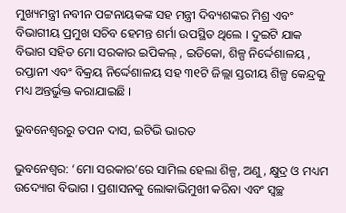ମୁଖ୍ୟମନ୍ତ୍ରୀ ନବୀନ ପଟ୍ଟନାୟକଙ୍କ ସହ ମନ୍ତ୍ରୀ ଦିବ୍ୟଶଙ୍କର ମିଶ୍ର ଏବଂ ବିଭାଗୀୟ ପ୍ରମୁଖ ସଚିବ ହେମନ୍ତ ଶର୍ମା ଉପସ୍ଥିତ ଥିଲେ । ଦୁଇଟି ଯାକ ବିଭାଗ ସହିତ ମୋ ସରକାର ଇପିକଲ୍ , ଇଡିକୋ, ଶିଳ୍ପ ନିର୍ଦ୍ଦେଶାଳୟ , ରପ୍ତାନୀ ଏବଂ ବିକ୍ରୟ ନିର୍ଦ୍ଦେଶାଳୟ ସହ ୩୧ଟି ଜିଲ୍ଲା ସ୍ତରୀୟ ଶିଳ୍ପ କେନ୍ଦ୍ରକୁ ମଧ୍ୟ ଅନ୍ତର୍ଭୁକ୍ତ କରାଯାଇଛି ।

ଭୁବନେଶ୍ବରରୁ ତପନ ଦାସ, ଇଟିଭି ଭାରତ

ଭୁବନେଶ୍ବର: ‘ମୋ ସରକାର’ରେ ସାମିଲ ହେଲା ଶିଳ୍ପ, ଅଣୁ, କ୍ଷୁଦ୍ର ଓ ମଧ୍ୟମ ଉଦ୍ୟୋଗ ବିଭାଗ । ପ୍ରଶାସନକୁ ଲୋକାଭିମୁଖୀ କରିବା ଏବଂ ସ୍ଵଚ୍ଛ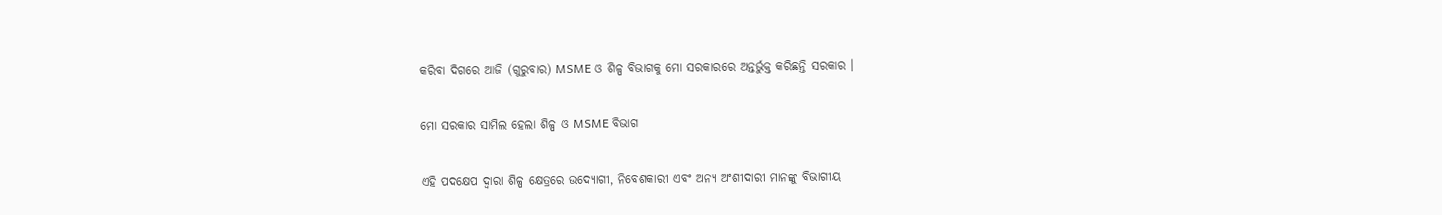କରିବା ଦିଗରେ ଆଜି (ଗୁରୁବାର) MSME ଓ ଶିଳ୍ପ ବିଭାଗକୁ ମୋ ସରକାରରେ ଅନ୍ତର୍ଭୁକ୍ତ କରିଛନ୍ତି ସରକାର ।

ମୋ ସରକାର ସାମିଲ ହେଲା ଶିଳ୍ପ ଓ MSME ବିଭାଗ

ଏହି ପଦକ୍ଷେପ ଦ୍ଵାରା ଶିଳ୍ପ କ୍ଷେତ୍ରରେ ଉଦ୍ୟୋଗୀ, ନିବେଶକାରୀ ଏବଂ ଅନ୍ୟ ଅଂଶୀଦାରୀ ମାନଙ୍କୁ ବିଭାଗୀୟ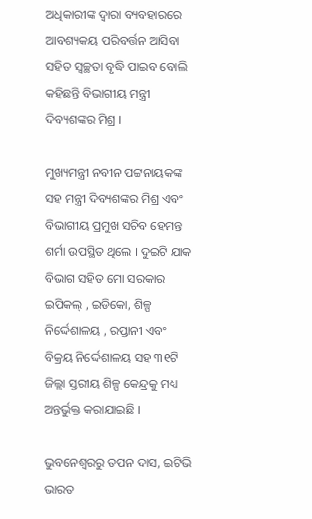ଅଧିକାରୀଙ୍କ ଦ୍ଵାରା ବ୍ୟବହାରରେ ଆବଶ୍ୟକୟ ପରିବର୍ତ୍ତନ ଆସିବା ସହିତ ସ୍ଵଚ୍ଛତା ବୃଦ୍ଧି ପାଇବ ବୋଲି କହିଛନ୍ତି ବିଭାଗୀୟ ମନ୍ତ୍ରୀ ଦିବ୍ୟଶଙ୍କର ମିଶ୍ର ।

ମୁଖ୍ୟମନ୍ତ୍ରୀ ନବୀନ ପଟ୍ଟନାୟକଙ୍କ ସହ ମନ୍ତ୍ରୀ ଦିବ୍ୟଶଙ୍କର ମିଶ୍ର ଏବଂ ବିଭାଗୀୟ ପ୍ରମୁଖ ସଚିବ ହେମନ୍ତ ଶର୍ମା ଉପସ୍ଥିତ ଥିଲେ । ଦୁଇଟି ଯାକ ବିଭାଗ ସହିତ ମୋ ସରକାର ଇପିକଲ୍ , ଇଡିକୋ, ଶିଳ୍ପ ନିର୍ଦ୍ଦେଶାଳୟ , ରପ୍ତାନୀ ଏବଂ ବିକ୍ରୟ ନିର୍ଦ୍ଦେଶାଳୟ ସହ ୩୧ଟି ଜିଲ୍ଲା ସ୍ତରୀୟ ଶିଳ୍ପ କେନ୍ଦ୍ରକୁ ମଧ୍ୟ ଅନ୍ତର୍ଭୁକ୍ତ କରାଯାଇଛି ।

ଭୁବନେଶ୍ବରରୁ ତପନ ଦାସ, ଇଟିଭି ଭାରତ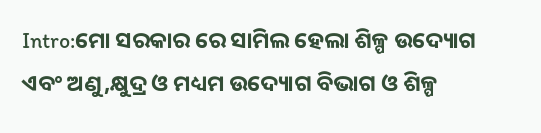Intro:ମୋ ସରକାର ରେ ସାମିଲ ହେଲା ଶିଳ୍ପ ଉଦ୍ୟୋଗ ଏବଂ ଅଣୁ,କ୍ଷୁଦ୍ର ଓ ମଧ୍ୟମ ଉଦ୍ୟୋଗ ବିଭାଗ ଓ ଶିଳ୍ପ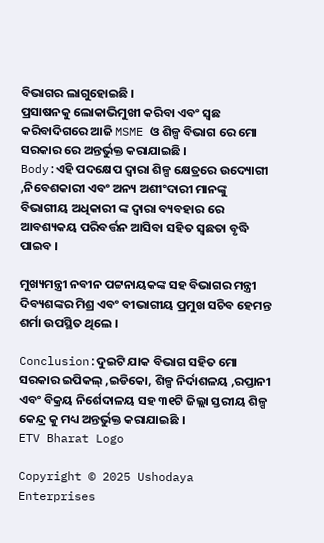ବିଭାଗର ଲାଗୁହୋଇଛି ।
ପ୍ରସାଷନକୁ ଲୋକାଭିମୁଖୀ କରିବା ଏବଂ ସ୍ଵଛ କରିବାଦିଗରେ ଆଜି MSME ଓ ଶିଳ୍ପ ବିଭାଗ ରେ ମୋ ସରକାର ରେ ଅନ୍ତର୍ଭୁକ୍ତ କରାଯାଇଛି ।
Body:ଏହି ପଦକ୍ଷେପ ଦ୍ଵାରା ଶିଳ୍ପ କ୍ଷେତ୍ରରେ ଉଦ୍ୟୋଗୀ ,ନିବେଶକାରୀ ଏବଂ ଅନ୍ୟ ଅଶୀଂଦାରୀ ମାନଙ୍କୁ ବିଭାଗୀୟ ଅଧିକାରୀ ଙ୍କ ଦ୍ଵାରା ବ୍ୟବହାର ରେ ଆବଶ୍ୟକୟ ପରିବର୍ତ୍ତନ ଆସିବା ସହିତ ସ୍ଵଛତା ବୃଦ୍ଧି ପାଇବ ।

ମୁଖ୍ୟମନ୍ତ୍ରୀ ନବୀନ ପଟ୍ଟନାୟକଙ୍କ ସହ ବିଭାଗର ମନ୍ତ୍ରୀ ଦିବ୍ୟଶଙ୍କର ମିଶ୍ର ଏବଂ ବୀଭାଗୀୟ ପ୍ରମୁଖ ସଚିବ ହେମନ୍ତ ଶର୍ମା ଉପସ୍ଥିତ ଥିଲେ ।

Conclusion:ଦୁଇଟି ଯାକ ବିଭାଗ ସହିତ ମୋ ସରକାର ଇପିକଲ୍ ,ଇଡିକୋ, ଶିଳ୍ପ ନିର୍ଦାଶଳୟ ,ରପ୍ତାନୀ ଏବଂ ବିକ୍ରୟ ନିର୍ଶେଦାଳୟ ସହ ୩୧ଟି ଜିଲ୍ଲା ସ୍ତରୀୟ ଶିଳ୍ପ କେନ୍ଦ୍ର କୁ ମଧ୍ୟ ଅନ୍ତର୍ଭୁକ୍ତ କରାଯାଇଛି ।
ETV Bharat Logo

Copyright © 2025 Ushodaya Enterprises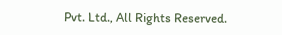Pvt. Ltd., All Rights Reserved.